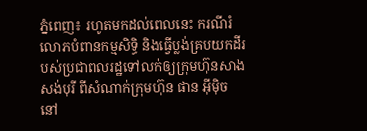ភ្នំពេញ៖ រហូតមកដល់ពេលនេះ ករណីរំលោភបំពានកម្មសិទ្ធិ និងធ្វើប្លង់គ្របយកដីរបស់ប្រជាពលរដ្ឋទៅលក់ឲ្យក្រុមហ៊ុនសាងសង់បុរី ពីសំណាក់ក្រុមហ៊ុន ផាន អ៊ីម៉ិច នៅ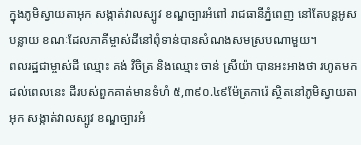ក្នុងភូមិស្វាយតាអុក សង្កាត់វាលស្បូវ ខណ្ឌច្បារអំពៅ រាជធានីភ្នំពេញ នៅតែបន្តអូសបន្លាយ ខណៈដែលភាគីម្ចាស់ដីនៅពុំទាន់បានសំណងសមស្របណាមួយ។
ពលរដ្ឋជាម្ចាស់ដី ឈ្មោះ គង់ វិចិត្រ និងឈ្មោះ ចាន់ ស្រីយ៉ា បានអះអាងថា រហូតមកដល់ពេលនេះ ដីរបស់ពួកគាត់មានទំហំ ៥,៣៩០.៤៩ម៉ែត្រការ៉េ ស្ថិតនៅភូមិស្វាយតាអុក សង្កាត់វាលស្បូវ ខណ្ឌច្បារអំ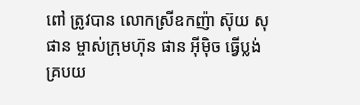ពៅ ត្រូវបាន លោកស្រីឧកញ៉ា ស៊ុយ សុផាន ម្ចាស់ក្រុមហ៊ុន ផាន អ៊ីម៉ិច ធ្វើប្លង់គ្របយ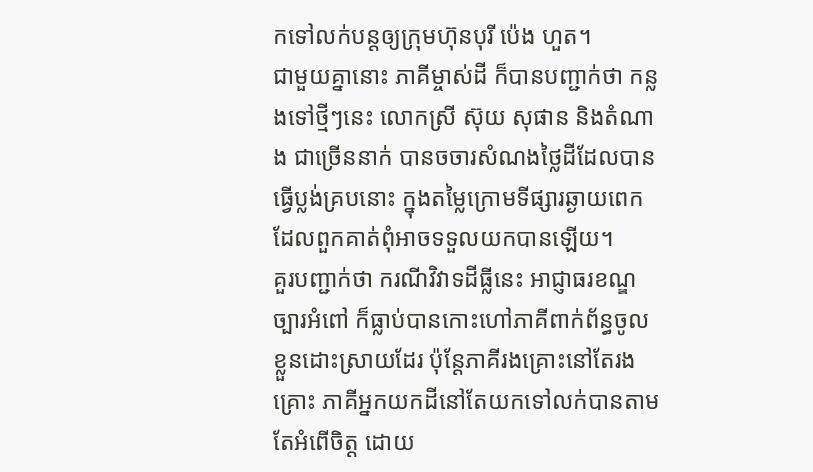កទៅលក់បន្តឲ្យក្រុមហ៊ុនបុរី ប៉េង ហួត។
ជាមួយគ្នានោះ ភាគីម្ចាស់ដី ក៏បានបញ្ជាក់ថា កន្លងទៅថ្មីៗនេះ លោកស្រី ស៊ុយ សុផាន និងតំណាង ជាច្រើននាក់ បានចចារសំណងថ្លៃដីដែលបានធ្វើប្លង់គ្របនោះ ក្នុងតម្លៃក្រោមទីផ្សារឆ្ងាយពេកដែលពួកគាត់ពុំអាចទទួលយកបានឡើយ។
គួរបញ្ជាក់ថា ករណីវិវាទដីធ្លីនេះ អាជ្ញាធរខណ្ឌច្បារអំពៅ ក៏ធ្លាប់បានកោះហៅភាគីពាក់ព័ន្ធចូលខ្លួនដោះស្រាយដែរ ប៉ុន្តែភាគីរងគ្រោះនៅតែរងគ្រោះ ភាគីអ្នកយកដីនៅតែយកទៅលក់បានតាមតែអំពើចិត្ត ដោយ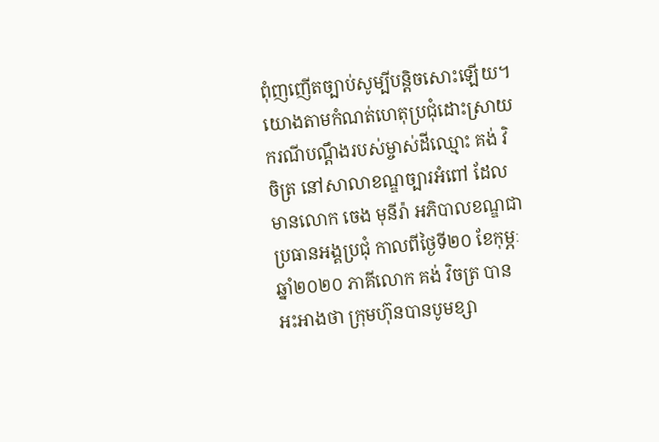ពុំញញើតច្បាប់សូម្បីបន្តិចសោះឡើយ។
យោងតាមកំណត់ហេតុប្រជុំដោះស្រាយករណីបណ្តឹងរបស់ម្ចាស់ដីឈ្មោះ គង់ វិចិត្រ នៅសាលាខណ្ឌច្បារអំពៅ ដែលមានលោក ចេង មុនីរ៉ា អភិបាលខណ្ឌជាប្រធានអង្គប្រជុំ កាលពីថ្ងៃទី២០ ខែកុម្ភៈ ឆ្នាំ២០២០ ភាគីលោក គង់ វិចត្រ បានអះអាងថា ក្រុមហ៊ុនបានបូមខ្សា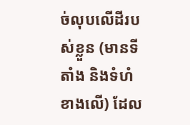ច់លុបលើដីរបស់ខ្លួន (មានទីតាំង និងទំហំខាងលើ) ដែល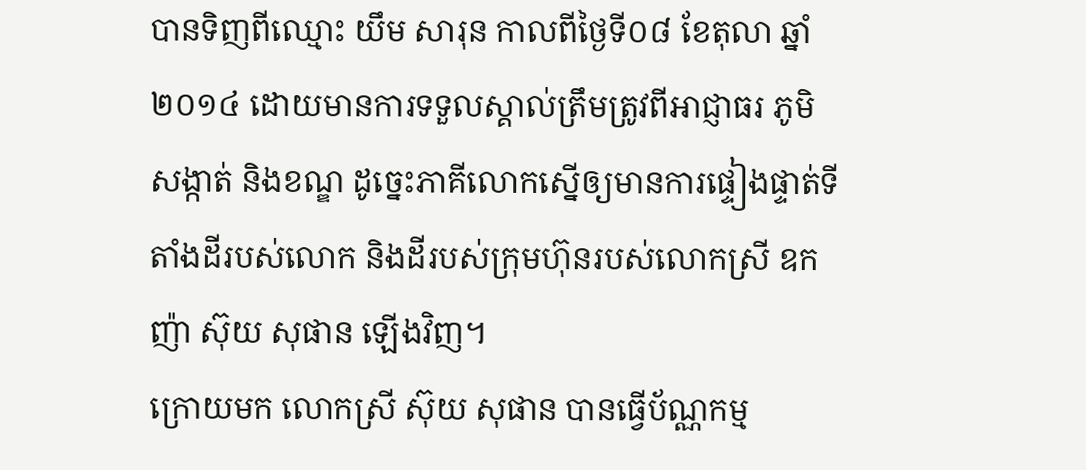បានទិញពីឈ្មោះ យឹម សារុន កាលពីថ្ងៃទី០៨ ខែតុលា ឆ្នាំ២០១៤ ដោយមានការទទួលស្គាល់ត្រឹមត្រូវពីអាជ្ញាធរ ភូមិ សង្កាត់ និងខណ្ឌ ដូច្នេះភាគីលោកស្នើឲ្យមានការផ្ទៀងផ្ទាត់ទីតាំងដីរបស់លោក និងដីរបស់ក្រុមហ៊ុនរបស់លោកស្រី ឧកញ៉ា ស៊ុយ សុផាន ឡើងវិញ។
ក្រោយមក លោកស្រី ស៊ុយ សុផាន បានធ្វើប័ណ្ណកម្ម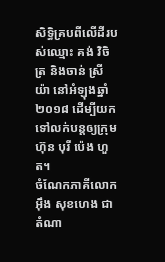សិទ្ធិគ្របពីលើដីរបស់ឈ្មោះ គង់ វិចិត្រ និងចាន់ ស្រីយ៉ា នៅអំឡុងឆ្នាំ២០១៨ ដើម្បីយកទៅលក់បន្តឲ្យក្រុមហ៊ុន បុរី ប៉េង ហួត។
ចំណែកភាគីលោក អ៊ឹង សុខហេង ជាតំណា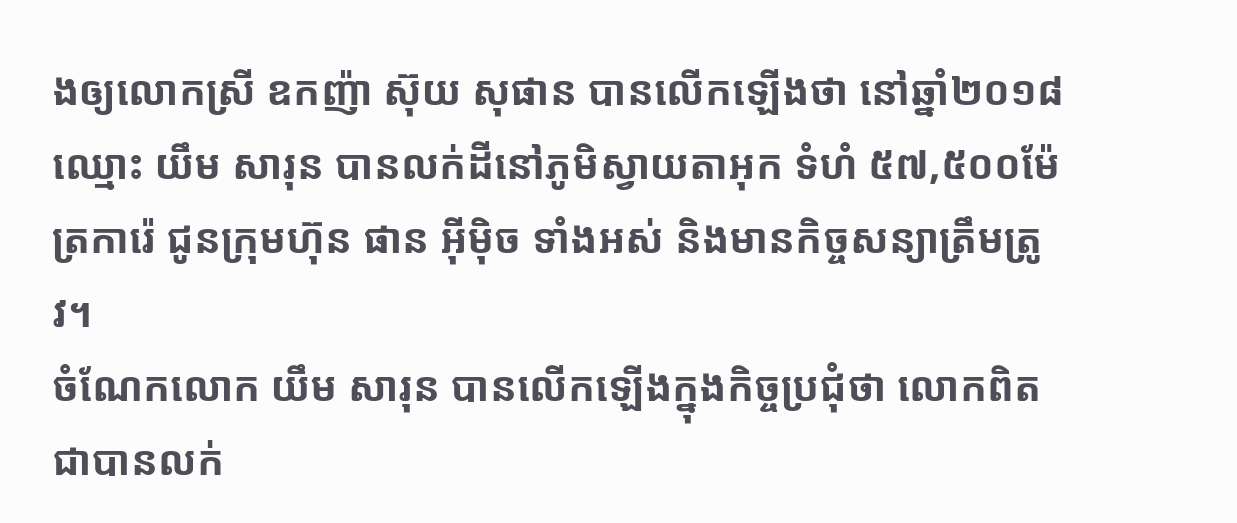ងឲ្យលោកស្រី ឧកញ៉ា ស៊ុយ សុផាន បានលើកឡើងថា នៅឆ្នាំ២០១៨ ឈ្មោះ យឹម សារុន បានលក់ដីនៅភូមិស្វាយតាអុក ទំហំ ៥៧,៥០០ម៉ែត្រការ៉េ ជូនក្រុមហ៊ុន ផាន អ៊ីម៉ិច ទាំងអស់ និងមានកិច្ចសន្យាត្រឹមត្រូវ។
ចំណែកលោក យឹម សារុន បានលើកឡើងក្នុងកិច្ចប្រជុំថា លោកពិតជាបានលក់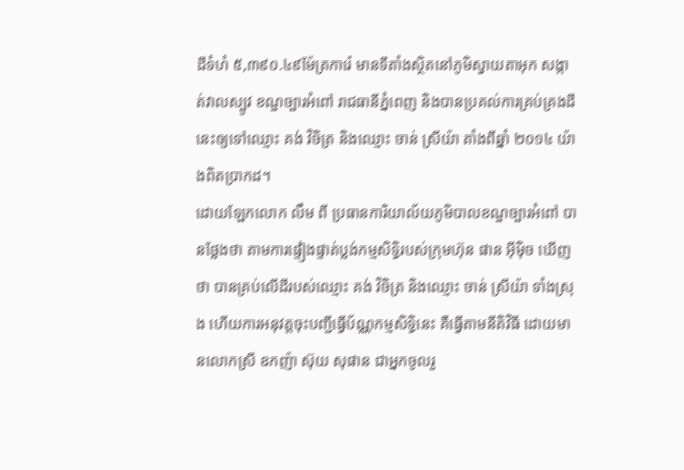ដីទំហំ ៥,៣៩០.៤៩ម៉ែត្រការ៉េ មានទីតាំងស្ថិតនៅភូមិស្វាយតាអុក សង្កាត់វាលស្បូវ ខណ្ឌច្បារអំពៅ រាជធានីភ្នំពេញ និងបានប្រគល់ការគ្រប់គ្រងដីនេះឲ្យទៅឈ្មោះ គង់ វិចិត្រ និងឈ្មោះ ចាន់ ស្រីយ៉ា តាំងពីឆ្នាំ ២០១៤ យ៉ាងពិតប្រាកដ។
ដោយឡែកលោក លឹម ពី ប្រធានការិយាល័យភូមិបាលខណ្ឌច្បារអំពៅ បានថ្លែងថា តាមការផ្ទៀងផ្ទាត់ប្លង់កម្មសិទ្ធិរបស់ក្រុមហ៊ុន ផាន អ៊ីម៉ិច ឃើញថា បានគ្រប់លើដីរបស់ឈ្មោះ គង់ វិចិត្រ និងឈ្មោះ ចាន់ ស្រីយ៉ា ទាំងស្រុង ហើយការអនុវត្តចុះបញ្ជីធ្វើប័ណ្ណកម្មសិទ្ធិនេះ គឺធ្វើតាមនីតិវិធី ដោយមានលោកស្រី ឧកញ៉ា ស៊ុយ សុផាន ជាអ្នកចូលរួ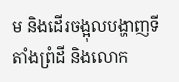ម និងដើរចង្អុលបង្ហាញទីតាំងព្រំដី និងលោក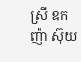ស្រី ឧកញ៉ា ស៊ុយ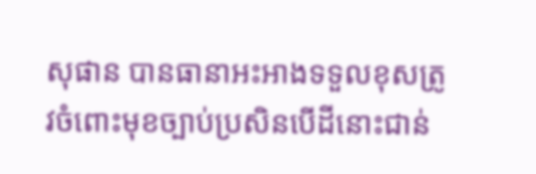សុផាន បានធានាអះអាងទទួលខុសត្រូវចំពោះមុខច្បាប់ប្រសិនបើដីនោះជាន់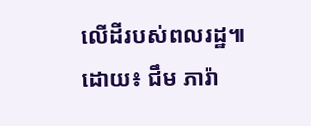លើដីរបស់ពលរដ្ឋ៕
ដោយ៖ ជឹម ភារ៉ា